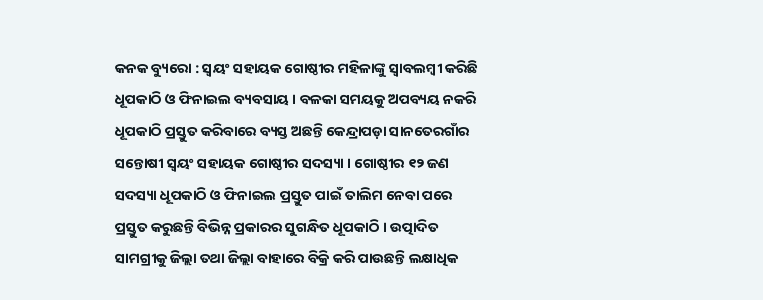କନକ ବ୍ୟୁରୋ : ସ୍ୱୟଂ ସହାୟକ ଗୋଷ୍ଠୀର ମହିଳାଙ୍କୁ ସ୍ୱାବଲମ୍ବୀ କରିଛି ଧୂପକାଠି ଓ ଫିନାଇଲ ବ୍ୟବସାୟ । ବଳକା ସମୟକୁ ଅପବ୍ୟୟ ନକରି ଧୂପକାଠି ପ୍ରସ୍ତୁତ କରିବାରେ ବ୍ୟସ୍ତ ଅଛନ୍ତି କେନ୍ଦ୍ରାପଡ଼ା ସାନତେରଗାଁର ସନ୍ତୋଷୀ ସ୍ୱୟଂ ସହାୟକ ଗୋଷ୍ଠୀର ସଦସ୍ୟା । ଗୋଷ୍ଠୀର ୧୨ ଜଣ ସଦସ୍ୟା ଧୂପକାଠି ଓ ଫିନାଇଲ ପ୍ରସ୍ତୁତ ପାଇଁ ତାଲିମ ନେବା ପରେ ପ୍ରସ୍ତୁତ କରୁଛନ୍ତି ବିଭିନ୍ନ ପ୍ରକାରର ସୁଗନ୍ଧିତ ଧୂପକାଠି । ଉତ୍ପାଦିତ ସାମଗ୍ରୀକୁ ଜିଲ୍ଲା ତଥା ଜିଲ୍ଲା ବାହାରେ ବିକ୍ରି କରି ପାଉଛନ୍ତି ଲକ୍ଷାଧିକ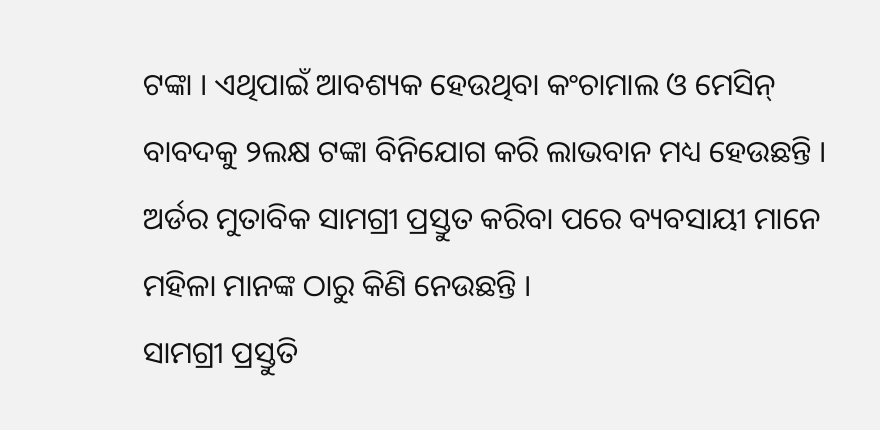ଟଙ୍କା । ଏଥିପାଇଁ ଆବଶ୍ୟକ ହେଉଥିବା କଂଚାମାଲ ଓ ମେସିନ୍ ବାବଦକୁ ୨ଲକ୍ଷ ଟଙ୍କା ବିନିଯୋଗ କରି ଲାଭବାନ ମଧ୍ୟ ହେଉଛନ୍ତି । ଅର୍ଡର ମୁତାବିକ ସାମଗ୍ରୀ ପ୍ରସ୍ତୁତ କରିବା ପରେ ବ୍ୟବସାୟୀ ମାନେ ମହିଳା ମାନଙ୍କ ଠାରୁ କିଣି ନେଉଛନ୍ତି ।
ସାମଗ୍ରୀ ପ୍ରସ୍ତୁତି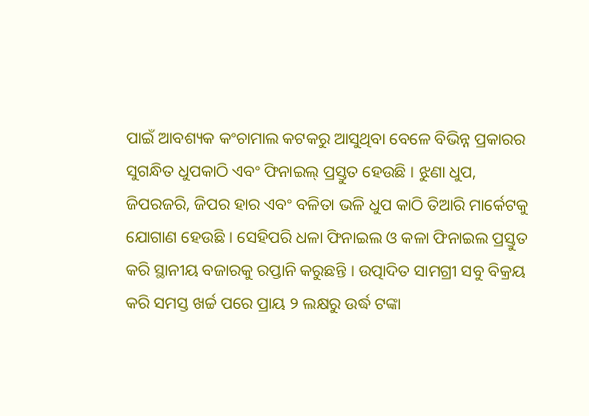ପାଇଁ ଆବଶ୍ୟକ କଂଚାମାଲ କଟକରୁ ଆସୁଥିବା ବେଳେ ବିଭିନ୍ନ ପ୍ରକାରର ସୁଗନ୍ଧିତ ଧୁପକାଠି ଏବଂ ଫିନାଇଲ୍ ପ୍ରସ୍ତୁତ ହେଉଛି । ଝୁଣା ଧୁପ, ଜିପରଜରି, ଜିପର ହାର ଏବଂ ବଳିତା ଭଳି ଧୁପ କାଠି ତିଆରି ମାର୍କେଟକୁ ଯୋଗାଣ ହେଉଛି । ସେହିପରି ଧଳା ଫିନାଇଲ ଓ କଳା ଫିନାଇଲ ପ୍ରସ୍ତୁତ କରି ସ୍ଥାନୀୟ ବଜାରକୁ ରପ୍ତାନି କରୁଛନ୍ତି । ଉତ୍ପାଦିତ ସାମଗ୍ରୀ ସବୁ ବିକ୍ରୟ କରି ସମସ୍ତ ଖର୍ଚ୍ଚ ପରେ ପ୍ରାୟ ୨ ଲକ୍ଷରୁ ଉର୍ଦ୍ଧ ଟଙ୍କା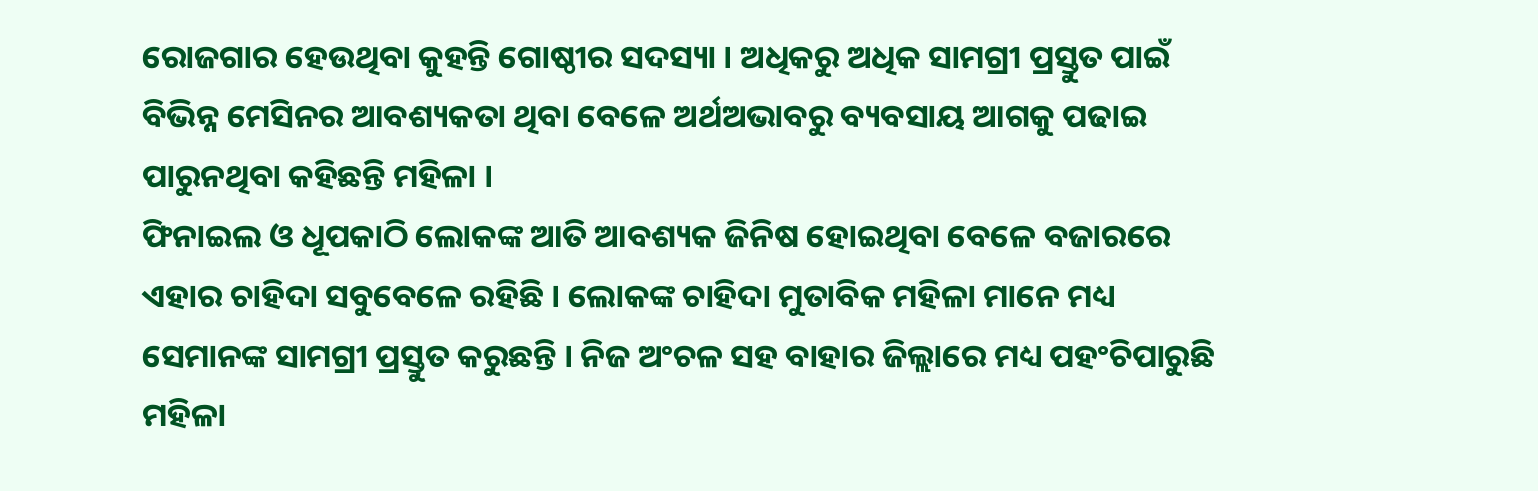ରୋଜଗାର ହେଉଥିବା କୁହନ୍ତି ଗୋଷ୍ଠୀର ସଦସ୍ୟା । ଅଧିକରୁ ଅଧିକ ସାମଗ୍ରୀ ପ୍ରସ୍ତୁତ ପାଇଁ ବିଭିନ୍ନ ମେସିନର ଆବଶ୍ୟକତା ଥିବା ବେଳେ ଅର୍ଥଅଭାବରୁ ବ୍ୟବସାୟ ଆଗକୁ ପଢାଇ ପାରୁନଥିବା କହିଛନ୍ତି ମହିଳା ।
ଫିନାଇଲ ଓ ଧୂପକାଠି ଲୋକଙ୍କ ଆତି ଆବଶ୍ୟକ ଜିନିଷ ହୋଇଥିବା ବେଳେ ବଜାରରେ ଏହାର ଚାହିଦା ସବୁବେଳେ ରହିଛି । ଲୋକଙ୍କ ଚାହିଦା ମୁତାବିକ ମହିଳା ମାନେ ମଧ୍ୟ ସେମାନଙ୍କ ସାମଗ୍ରୀ ପ୍ରସ୍ତୁତ କରୁଛନ୍ତି । ନିଜ ଅଂଚଳ ସହ ବାହାର ଜିଲ୍ଲାରେ ମଧ୍ୟ ପହଂଚିପାରୁଛି ମହିଳା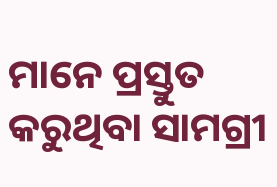ମାନେ ପ୍ରସ୍ତୁତ କରୁଥିବା ସାମଗ୍ରୀ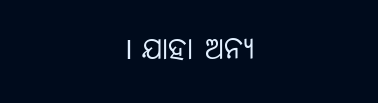। ଯାହା ଅନ୍ୟ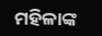ମହିଳାଙ୍କ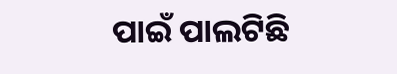ପାଇଁ ପାଲଟିଛି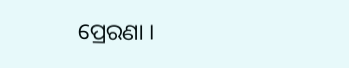ପ୍ରେରଣା ।